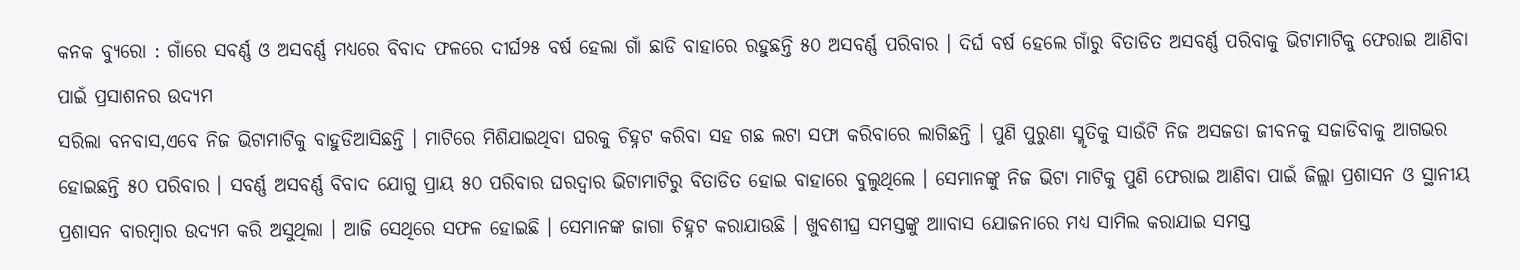କନକ ବ୍ୟୁରୋ : ଗାଁରେ ସବର୍ଣ୍ଣ ଓ ଅସବର୍ଣ୍ଣ ମଧ୍ୟରେ ବିବାଦ ଫଳରେ ଦୀର୍ଘ୨୫ ବର୍ଷ ହେଲା ଗାଁ ଛାଡି ବାହାରେ ରହୁଛନ୍ତି ୫୦ ଅସବର୍ଣ୍ଣ ପରିବାର । ଦିର୍ଘ ବର୍ଷ ହେଲେ ଗାଁରୁ ବିତାଡିତ ଅସବର୍ଣ୍ଣ ପରିବାକୁ ଭିଟାମାଟିକୁ ଫେରାଇ ଆଣିବା ପାଇଁ ପ୍ରସାଶନର ଉଦ୍ୟମ
ସରିଲା ବନବାସ,ଏବେ ନିଜ ଭିଟାମାଟିକୁ ବାହୁଡିଆସିଛନ୍ତି । ମାଟିରେ ମିଶିଯାଇଥିବା ଘରକୁ ଚିହ୍ନଟ କରିବା ସହ ଗଛ ଲଟା ସଫା କରିବାରେ ଲାଗିଛନ୍ତି । ପୁଣି ପୁରୁଣା ସ୍ମୃତିକୁ ସାଉଁଟି ନିଜ ଅସଜଡା ଜୀବନକୁ ସଜାଡିବାକୁ ଆଗଭର ହୋଇଛନ୍ତି ୫୦ ପରିବାର । ସବର୍ଣ୍ଣ ଅସବର୍ଣ୍ଣ ବିବାଦ ଯୋଗୁ ପ୍ରାୟ ୫୦ ପରିବାର ଘରଦ୍ବାର ଭିଟାମାଟିରୁ ବିତାଡିତ ହୋଇ ବାହାରେ ବୁଲୁଥିଲେ । ସେମାନଙ୍କୁ ନିଜ ଭିଟା ମାଟିକୁ ପୁଣି ଫେରାଇ ଆଣିବା ପାଇଁ ଜିଲ୍ଲା ପ୍ରଶାସନ ଓ ସ୍ଥାନୀୟ ପ୍ରଶାସନ ବାରମ୍ବାର ଉଦ୍ୟମ କରି ଅସୁଥିଲା । ଆଜି ସେଥିରେ ସଫଳ ହୋଇଛି । ସେମାନଙ୍କ ଜାଗା ଚିହ୍ନଟ କରାଯାଉଛି । ଖୁବଶୀଘ୍ର ସମସ୍ତଙ୍କୁ ଆାବାସ ଯୋଜନାରେ ମଧ୍ୟ ସାମିଲ କରାଯାଇ ସମସ୍ତ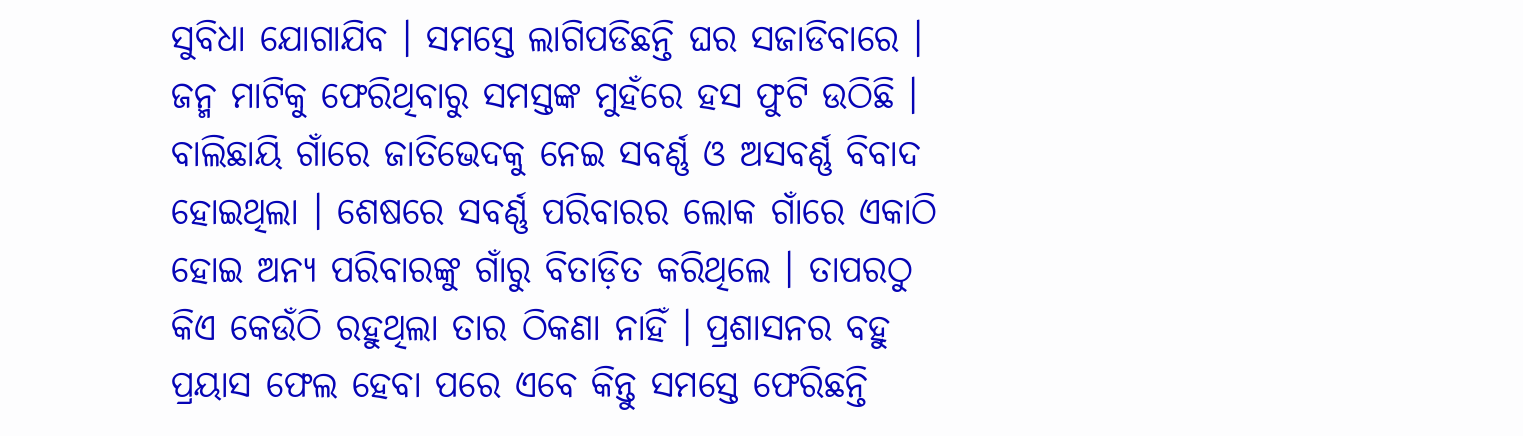ସୁବିଧା ଯୋଗାଯିବ । ସମସ୍ତେ ଲାଗିପଡିଛନ୍ତି ଘର ସଜାଡିବାରେ । ଜନ୍ମ ମାଟିକୁ ଫେରିଥିବାରୁ ସମସ୍ତଙ୍କ ମୁହଁରେ ହସ ଫୁଟି ଉଠିଛି ।
ବାଲିଛାୟି ଗାଁରେ ଜାତିଭେଦକୁ ନେଇ ସବର୍ଣ୍ଣ ଓ ଅସବର୍ଣ୍ଣ ବିବାଦ ହୋଇଥିଲା । ଶେଷରେ ସବର୍ଣ୍ଣ ପରିବାରର ଲୋକ ଗାଁରେ ଏକାଠି ହୋଇ ଅନ୍ୟ ପରିବାରଙ୍କୁ ଗାଁରୁ ବିତାଡ଼ିତ କରିଥିଲେ । ତାପରଠୁ କିଏ କେଉଁଠି ରହୁଥିଲା ତାର ଠିକଣା ନାହିଁ । ପ୍ରଶାସନର ବହୁ ପ୍ରୟାସ ଫେଲ ହେବା ପରେ ଏବେ କିନ୍ତୁ ସମସ୍ତେ ଫେରିଛନ୍ତି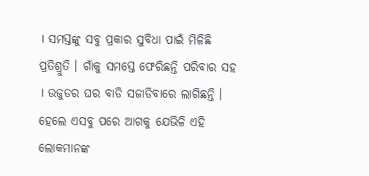। ସମସ୍ତଙ୍କୁ ସବୁ ପ୍ରକାର ସୁବିଧା ପାଇଁ ମିଳିଛି ପ୍ରତିଶ୍ରୁତି । ଗାଁକୁ ସମସ୍ତେ ଫେରିଛନ୍ତି ପରିବାର ସହ । ଉଜୁଡର ଘର ବାଡି ସଜାଡିବାରେ ଲାଗିଛନ୍ତି । ହେଲେ ଏସବୁ ପରେ ଆଗକୁ ଯେଭିଳି ଏହି ଲୋକମାନଙ୍କ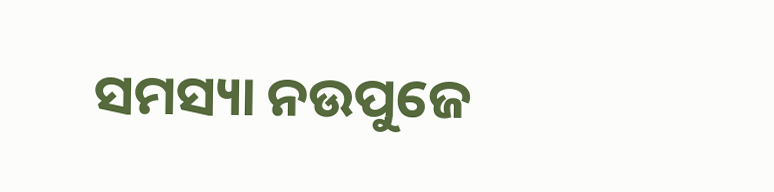ସମସ୍ୟା ନଉପୁଜେ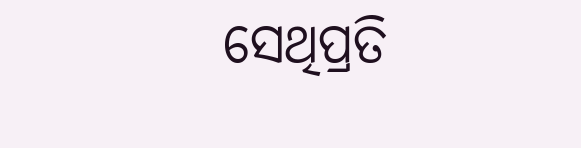ସେଥିପ୍ରତି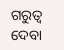ଗରୁତ୍ବ ଦେବା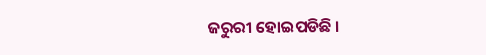ଜରୁରୀ ହୋଇପଡିଛି ।